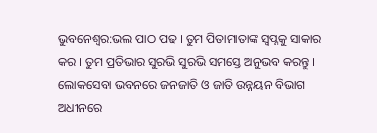ଭୁବନେଶ୍ବର:ଭଲ ପାଠ ପଢ । ତୁମ ପିତାମାତାଙ୍କ ସ୍ବପ୍ନକୁ ସାକାର କର । ତୁମ ପ୍ରତିଭାର ସୁରଭି ସୁରଭି ସମସ୍ତେ ଅନୁଭବ କରନ୍ତୁ । ଲୋକସେବା ଭବନରେ ଜନଜାତି ଓ ଜାତି ଉନ୍ନୟନ ବିଭାଗ ଅଧୀନରେ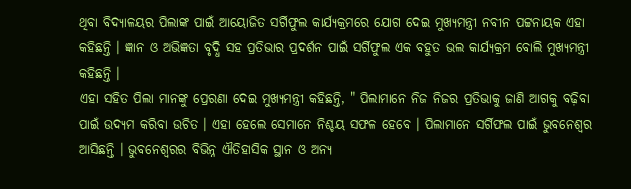ଥିବା ବିଦ୍ୟାଳୟର ପିଲାଙ୍କ ପାଇଁ ଆୟୋଜିତ ସର୍ଗିଫୁଲ କାର୍ଯ୍ୟକ୍ରମରେ ଯୋଗ ଦେଇ ମୁଖ୍ୟମନ୍ତ୍ରୀ ନବୀନ ପଟ୍ଟନାୟକ ଏହା କହିଛନ୍ତି । ଜ୍ଞାନ ଓ ଅଭିଜ୍ଞତା ବୃଦ୍ଧି ସହ ପ୍ରତିଭାର ପ୍ରଦର୍ଶନ ପାଇଁ ସର୍ଗିଫୁଲ ଏକ ବହୁତ ଭଲ କାର୍ଯ୍ୟକ୍ରମ ବୋଲି ମୁଖ୍ୟମନ୍ତ୍ରୀ କହିଛନ୍ତି ।
ଏହା ସହିତ ପିଲା ମାନଙ୍କୁ ପ୍ରେରଣା ଦେଇ ମୁଖ୍ୟମନ୍ତ୍ରୀ କହିଛନ୍ତି, " ପିଲାମାନେ ନିଜ ନିଜର ପ୍ରତିଭାକୁ ଜାଣି ଆଗକୁ ବଢ଼ିବା ପାଇଁ ଉଦ୍ୟମ କରିବା ଉଚିତ । ଏହା ହେଲେ ସେମାନେ ନିଶ୍ଚୟ ସଫଳ ହେବେ । ପିଲାମାନେ ସର୍ଗିଫଲ ପାଇଁ ଭୁବନେଶ୍ଵର ଆସିଛନ୍ତି । ଭୁବନେଶ୍ବରର ବିଭିନ୍ନ ଐତିହାସିକ ସ୍ଥାନ ଓ ଅନ୍ୟ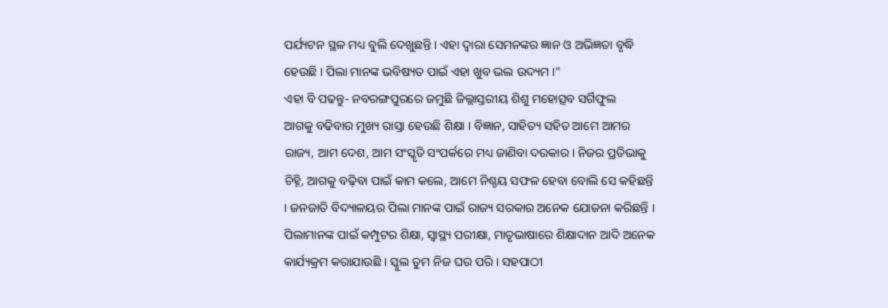ପର୍ଯ୍ୟଟନ ସ୍ଥଳ ମଧ୍ୟ ବୁଲି ଦେଖୁଛନ୍ତି । ଏହା ଦ୍ବାରା ସେମନଙ୍କର ଜ୍ଞାନ ଓ ଅଭିଜ୍ଞତା ବୃଦ୍ଧି ହେଉଛି । ପିଲା ମାନଙ୍କ ଭବିଷ୍ୟତ ପାଇଁ ଏହା ଖୁବ ଭଲ ଉଦ୍ୟମ ।"
ଏହା ବି ପଢନ୍ତୁ- ନବରଙ୍ଗପୁରରେ ଜମୁଛି ଜିଲ୍ଲାସ୍ତରୀୟ ଶିଶୁ ମହୋତ୍ସବ ସର୍ଗିଫୁଲ
ଆଗକୁ ବଢିବାର ମୁଖ୍ୟ ରାସ୍ତା ହେଉଛି ଶିକ୍ଷା । ବିଜ୍ଞାନ, ସାହିତ୍ୟ ସହିତ ଆମେ ଆମର ରାଜ୍ୟ, ଆମ ଦେଶ, ଆମ ସଂସ୍କୃତି ସଂପର୍କରେ ମଧ୍ୟ ଜାଣିବା ଦରକାର । ନିଜର ପ୍ରତିଭାକୁ ଚିହ୍ନି, ଆଗକୁ ବଢ଼ିବା ପାଇଁ କାମ କଲେ, ଆମେ ନିଶ୍ଚୟ ସଫଳ ହେବା ବୋଲି ସେ କହିଛନ୍ତି । ଜନଜାତି ବିଦ୍ୟାଳୟର ପିଲା ମାନଙ୍କ ପାଇଁ ରାଜ୍ୟ ସରକାର ଅନେକ ଯୋଜନା କରିଛନ୍ତି । ପିଲାମାନଙ୍କ ପାଇଁ କମ୍ପୁଟର ଶିକ୍ଷା, ସ୍ବାସ୍ଥ୍ୟ ପରୀକ୍ଷା, ମାତୃଭାଷାରେ ଶିକ୍ଷାଦାନ ଆଦି ଅନେକ କାର୍ଯ୍ୟକ୍ରମ କରାଯାଉଛି । ସ୍କୁଲ ତୁମ ନିଜ ଘର ପରି । ସହପାଠୀ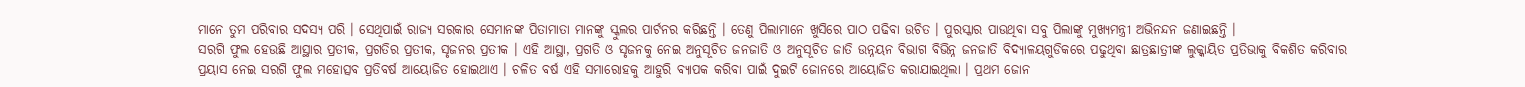ମାନେ ତୁମ ପରିବାର ସଦସ୍ୟ ପରି । ସେଥିପାଇଁ ରାଜ୍ୟ ସରକାର ସେମାନଙ୍କ ପିତାମାତା ମାନଙ୍କୁ ସ୍କୁଲର ପାର୍ଟନର କରିଛନ୍ତି । ତେଣୁ ପିଲାମାନେ ଖୁସିରେ ପାଠ ପଢିବା ଉଚିତ । ପୁରସ୍କାର ପାଉଥିବା ସବୁ ପିଲାଙ୍କୁ ମୁଖ୍ୟମନ୍ତ୍ରୀ ଅଭିନନ୍ଦନ ଜଣାଇଛନ୍ତି ।
ସରଗି ଫୁଲ ହେଉଛି ଆସ୍ଥାର ପ୍ରତୀକ, ପ୍ରଗତିର ପ୍ରତୀକ, ସୃଜନର ପ୍ରତୀକ । ଏହି ଆସ୍ଥା, ପ୍ରଗତି ଓ ସୃଜନକୁ ନେଇ ଅନୁସୂଚିତ ଜନଜାତି ଓ ଅନୁସୂଚିତ ଜାତି ଉନ୍ନୟନ ବିଭାଗ ବିଭିନ୍ନ ଜନଜାତି ବିଦ୍ୟାଳୟଗୁଡିକରେ ପଢୁଥିବା ଛାତ୍ରଛାତ୍ରୀଙ୍କ ଲୁକ୍କାୟିତ ପ୍ରତିଭାକୁ ବିକଶିତ କରିବାର ପ୍ରୟାସ ନେଇ ସରଗି ଫୁଲ ମହୋତ୍ସବ ପ୍ରତିବର୍ଷ ଆୟୋଜିତ ହୋଇଥାଏ । ଚଳିତ ବର୍ଷ ଏହି ସମାରୋହକୁ ଆହୁରି ବ୍ୟାପକ କରିବା ପାଇଁ ଦୁଇଟି ଜୋନରେ ଆୟୋଜିତ କରାଯାଇଥିଲା । ପ୍ରଥମ ଜୋନ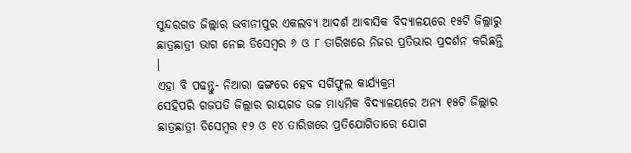ସୁନ୍ଦରଗଡ ଜିଲ୍ଲାର ଭବାନୀପୁର ଏକଲବ୍ୟ ଆଦର୍ଶ ଆବାସିକ ବିଦ୍ୟାଳୟରେ ୧୫ଟି ଜିଲ୍ଲାରୁ ଛାତ୍ରଛାତ୍ରୀ ଭାଗ ନେଇ ଡିସେମ୍ବର ୬ ଓ ୮ ତାରିଖରେ ନିଜର ପ୍ରତିଭାର ପ୍ରଦର୍ଶନ କରିଛନ୍ତି ।
ଏହା ବି ପଢନ୍ତୁ- ନିଆରା ଢଙ୍ଗରେ ହେବ ସର୍ଗିଫୁଲ କାର୍ଯ୍ୟକ୍ରମ
ସେହିପରି ଗଜପତି ଜିଲ୍ଲାର ରାୟଗଡ ଉଚ୍ଚ ମାଧ୍ୟମିକ ବିଦ୍ୟାଳୟରେ ଅନ୍ୟ ୧୫ଟି ଜିଲ୍ଲାର ଛାତ୍ରଛାତ୍ରୀ ଡିସେମ୍ବର ୧୨ ଓ ୧୪ ତାରିଖରେ ପ୍ରତିଯୋଗିତାରେ ଯୋଗ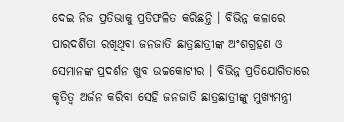ଦେଇ ନିଜ ପ୍ରତିଭାକୁ ପ୍ରତିଫଳିତ କରିଛନ୍ତି । ବିଭିନ୍ନ କଳାରେ ପାରଦର୍ଶିତା ରଖିଥିବା ଜନଜାତି ଛାତ୍ରଛାତ୍ରୀଙ୍କ ଅଂଶଗ୍ରହଣ ଓ ସେମାନଙ୍କ ପ୍ରଦର୍ଶନ ଖୁବ ଉଚ୍ଚକୋଟୀର । ବିଭିନ୍ନ ପ୍ରତିଯୋଗିତାରେ କୃତିତ୍ବ ଅର୍ଜନ କରିବା ସେହି ଜନଜାତି ଛାତ୍ରଛାତ୍ରୀଙ୍କୁ ମୁଖ୍ୟମନ୍ତ୍ରୀ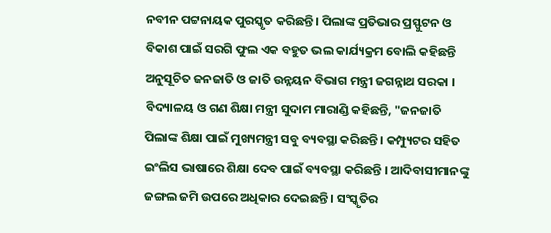ନବୀନ ପଟ୍ଟନାୟକ ପୁରସ୍କୃତ କରିଛନ୍ତି । ପିଲାଙ୍କ ପ୍ରତିଭାର ପ୍ରସ୍ଫୁଟନ ଓ ବିକାଶ ପାଇଁ ସରଗି ଫୁଲ ଏକ ବହୁତ ଭଲ କାର୍ଯ୍ୟକ୍ରମ ବୋଲି କହିଛନ୍ତି ଅନୁସୂଚିତ ଜନଜାତି ଓ ଜାତି ଉନ୍ନୟନ ବିଭାଗ ମନ୍ତ୍ରୀ ଜଗନ୍ନାଥ ସରକା ।
ବିଦ୍ୟାଳୟ ଓ ଗଣ ଶିକ୍ଷା ମନ୍ତ୍ରୀ ସୁଦାମ ମାରାଣ୍ଡି କହିଛନ୍ତି, "ଜନଜାତି ପିଲାଙ୍କ ଶିକ୍ଷା ପାଇଁ ମୁଖ୍ୟମନ୍ତ୍ରୀ ସବୁ ବ୍ୟବସ୍ଥା କରିଛନ୍ତି । କମ୍ପ୍ୟୁଟର ସହିତ ଇଂଲିସ ଭାଷାରେ ଶିକ୍ଷା ଦେବ ପାଇଁ ବ୍ୟବସ୍ଥା କରିଛନ୍ତି । ଆଦିବାସୀମାନଙ୍କୁ ଜଙ୍ଗଲ ଜମି ଉପରେ ଅଧିକାର ଦେଇଛନ୍ତି । ସଂସ୍କୃତିର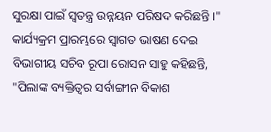ସୁରକ୍ଷା ପାଇଁ ସ୍ବତନ୍ତ୍ର ଉନ୍ନୟନ ପରିଷଦ କରିଛନ୍ତି ।" କାର୍ଯ୍ୟକ୍ରମ ପ୍ରାରମ୍ଭରେ ସ୍ଵାଗତ ଭାଷଣ ଦେଇ ବିଭାଗୀୟ ସଚିବ ରୂପା ରୋସନ ସାହୁ କହିଛନ୍ତି, "ପିଲାଙ୍କ ବ୍ୟକ୍ତିତ୍ବର ସର୍ବାଙ୍ଗୀନ ବିକାଶ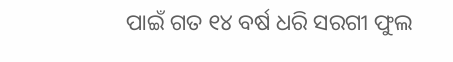ପାଇଁ ଗତ ୧୪ ବର୍ଷ ଧରି ସରଗୀ ଫୁଲ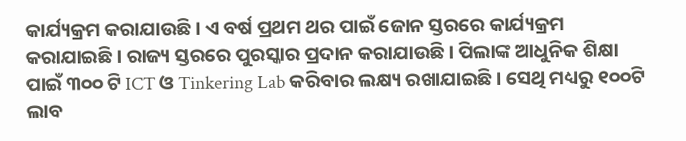କାର୍ଯ୍ୟକ୍ରମ କରାଯାଉଛି । ଏ ବର୍ଷ ପ୍ରଥମ ଥର ପାଇଁ ଜୋନ ସ୍ତରରେ କାର୍ଯ୍ୟକ୍ରମ କରାଯାଇଛି । ରାଜ୍ୟ ସ୍ତରରେ ପୁରସ୍କାର ପ୍ରଦାନ କରାଯାଉଛି । ପିଲାଙ୍କ ଆଧୁନିକ ଶିକ୍ଷା ପାଇଁ ୩୦୦ ଟି ICT ଓ Tinkering Lab କରିବାର ଲକ୍ଷ୍ୟ ରଖାଯାଇଛି । ସେଥି ମଧ୍ୟରୁ ୧୦୦ଟି ଲାବ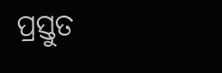ପ୍ରସ୍ତୁତ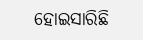ହୋଇସାରିଛି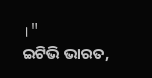।"
ଇଟିଭି ଭାରତ,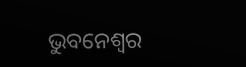ଭୁବନେଶ୍ବର